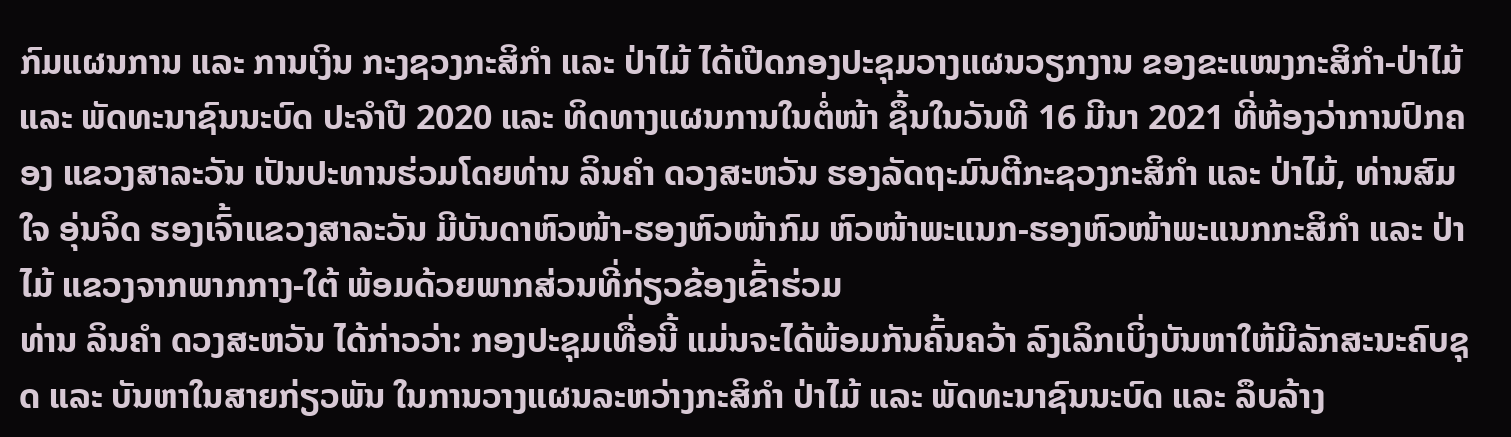ກົມແຜນການ ແລະ ການເງິນ ກະງຊວງກະສິກຳ ແລະ ປ່າໄມ້ ໄດ້ເປີດກອງປະຊຸມວາງແຜນວຽກງານ ຂອງຂະແໜງກະສິກຳ-ປ່າໄມ້ ແລະ ພັດທະນາຊົນນະບົດ ປະຈຳປີ 2020 ແລະ ທິດທາງແຜນການໃນຕໍ່ໜ້າ ຊຶ້ນໃນວັນທີ 16 ມີນາ 2021 ທີ່ຫ້ອງວ່າການປົກຄອງ ແຂວງສາລະວັນ ເປັນປະທານຮ່ວມໂດຍທ່ານ ລິນຄຳ ດວງສະຫວັນ ຮອງລັດຖະມົນຕີກະຊວງກະສິກຳ ແລະ ປ່າໄມ້, ທ່ານສົມໃຈ ອຸ່ນຈິດ ຮອງເຈົ້າແຂວງສາລະວັນ ມີບັນດາຫົວໜ້າ-ຮອງຫົວໜ້າກົມ ຫົວໜ້າພະແນກ-ຮອງຫົວໜ້າພະແນກກະສິກຳ ແລະ ປ່າໄມ້ ແຂວງຈາກພາກກາງ-ໃຕ້ ພ້ອມດ້ວຍພາກສ່ວນທີ່ກ່ຽວຂ້ອງເຂົ້າຮ່ວມ
ທ່ານ ລິນຄຳ ດວງສະຫວັນ ໄດ້ກ່າວວ່າ: ກອງປະຊຸມເທື່ອນີ້ ແມ່ນຈະໄດ້ພ້ອມກັນຄົ້ນຄວ້າ ລົງເລິກເບິ່ງບັນຫາໃຫ້ມີລັກສະນະຄົບຊຸດ ແລະ ບັນຫາໃນສາຍກ່ຽວພັນ ໃນການວາງແຜນລະຫວ່າງກະສິກຳ ປ່າໄມ້ ແລະ ພັດທະນາຊົນນະບົດ ແລະ ລຶບລ້າງ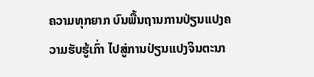ຄວາມທຸກຍາກ ບົນພື້ນຖານການປ່ຽນແປງຄວາມຮັບຮູ້ເກົ່າ ໄປສູ່ການປ່ຽນແປງຈິນຕະນາ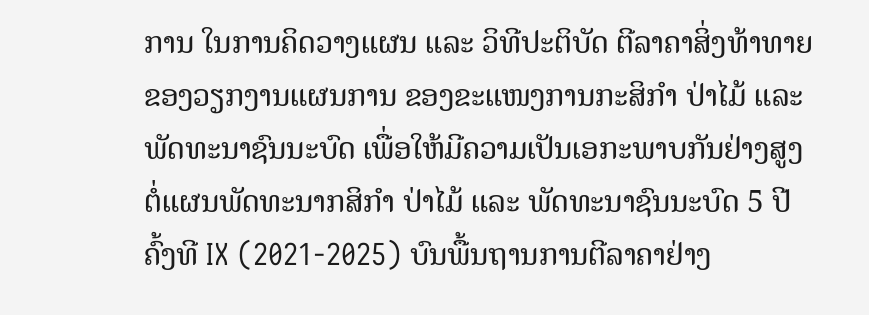ການ ໃນການຄິດວາງແຜນ ແລະ ວິທີປະຕິບັດ ຕີລາຄາສິ່ງທ້າທາຍຂອງວຽກງານແຜນການ ຂອງຂະແໜງການກະສິກຳ ປ່າໄມ້ ແລະ ພັດທະນາຊົນນະບົດ ເພື່ອໃຫ້ມີຄວາມເປັນເອກະພາບກັນຢ່າງສູງ ຕໍ່ແຜນພັດທະນາກສິກຳ ປ່າໄມ້ ແລະ ພັດທະນາຊົນນະບົດ 5 ປີ ຄົ້ງທີ IX (2021-2025) ບົນພື້ນຖານການຕີລາຄາຢ່າງ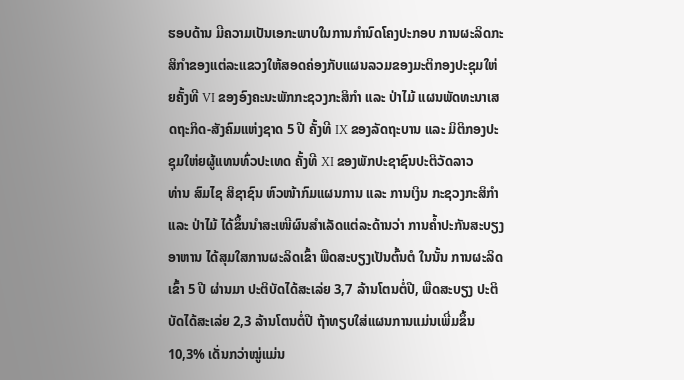ຮອບດ້ານ ມີຄວາມເປັນເອກະພາບໃນການກຳນົດໂຄງປະກອບ ການຜະລິດກະສິກຳຂອງແຕ່ລະແຂວງໃຫ້ສອດຄ່ອງກັບແຜນລວມຂອງມະຕິກອງປະຊຸມໃຫ່ຍຄັ້ງທີ VI ຂອງອົງຄະນະພັກກະຊວງກະສິກຳ ແລະ ປ່າໄມ້ ແຜນພັດທະນາເສດຖະກິດ-ສັງຄົມແຫ່ງຊາດ 5 ປີ ຄັ້ງທີ IX ຂອງລັດຖະບານ ແລະ ມິຕິກອງປະຊຸມໃຫ່ຍຜູ້ແທນທົ່ວປະເທດ ຄັ້ງທີ XI ຂອງພັກປະຊາຊົນປະຕິວັດລາວ
ທ່ານ ສົມໄຊ ສິຊາຊົນ ຫົວໜ້າກົມແຜນການ ແລະ ການເງິນ ກະຊວງກະສິກຳ ແລະ ປ່າໄມ້ ໄດ້ຂຶ້ນນຳສະເໜີຜົນສຳເລັດແຕ່ລະດ້ານວ່າ ການຄໍ້າປະກັນສະບຽງອາຫານ ໄດ້ສຸມໃສການຜະລິດເຂົ້າ ພືດສະບຽງເປັນຕົ້ນຕໍ ໃນນັ້ນ ການຜະລິດເຂົ້າ 5 ປີ ຜ່ານມາ ປະຕິບັດໄດ້ສະເລ່ຍ 3,7 ລ້ານໂຕນຕໍ່ປີ, ພືດສະບຽງ ປະຕິບັດໄດ້ສະເລ່ຍ 2,3 ລ້ານໂຕນຕໍ່ປີ ຖ້າທຽບໃສ່ແຜນການແມ່ນເພີ່ມຂຶ້ນ 10,3% ເດັ່ນກວ່າໝູ່ແມ່ນ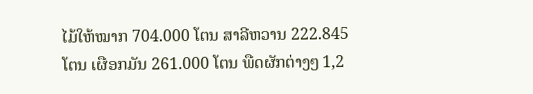ໄມ້ໃຫ້ໝາກ 704.000 ໂຕນ ສາລີຫວານ 222.845 ໂຕນ ເຜືອກມັນ 261.000 ໂຕນ ພືດຜັກຕ່າງໆ 1,2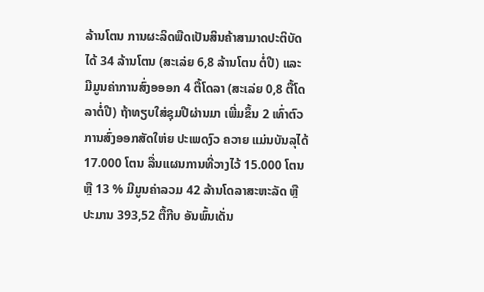ລ້ານໂຕນ ການຜະລິດພືດເປັນສິນຄ້າສາມາດປະຕິບັດໄດ້ 34 ລ້ານໂຕນ (ສະເລ່ຍ 6,8 ລ້ານໂຕນ ຕໍ່ປີ) ແລະ ມີມູນຄ່າການສົ່ງອອອກ 4 ຕື້ໂດລາ (ສະເລ່ຍ 0,8 ຕື້ໂດລາຕໍ່ປີ) ຖ້າທຽບໃສ່ຊຸມປີຜ່ານມາ ເພີ່ມຂຶ້ນ 2 ເທົ່າຕົວ ການສົ່ງອອກສັດໃຫ່ຍ ປະເພດງົວ ຄວາຍ ແມ່ນບັນລຸໄດ້ 17.000 ໂຕນ ລື່ນແຜນການທີ່ວາງໄວ້ 15.000 ໂຕນ ຫຼື 13 % ມີມູນຄ່າລວມ 42 ລ້ານໂດລາສະຫະລັດ ຫຼື ປະມານ 393,52 ຕື້ກີບ ອັນພົ້ນເດັ່ນ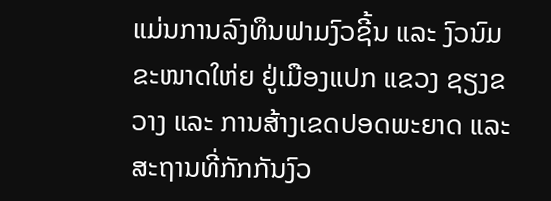ແມ່ນການລົງທຶນຟາມງົວຊີ້ນ ແລະ ງົວນົມຂະໜາດໃຫ່ຍ ຢູ່ເມືອງແປກ ແຂວງ ຊຽງຂວາງ ແລະ ການສ້າງເຂດປອດພະຍາດ ແລະ ສະຖານທີ່ກັກກັນງົວ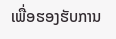ເພື່ອຮອງຮັບການ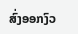ສົ່ງອອກງົວ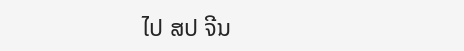ໄປ ສປ ຈີນ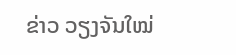ຂ່າວ ວຽງຈັນໃໝ່